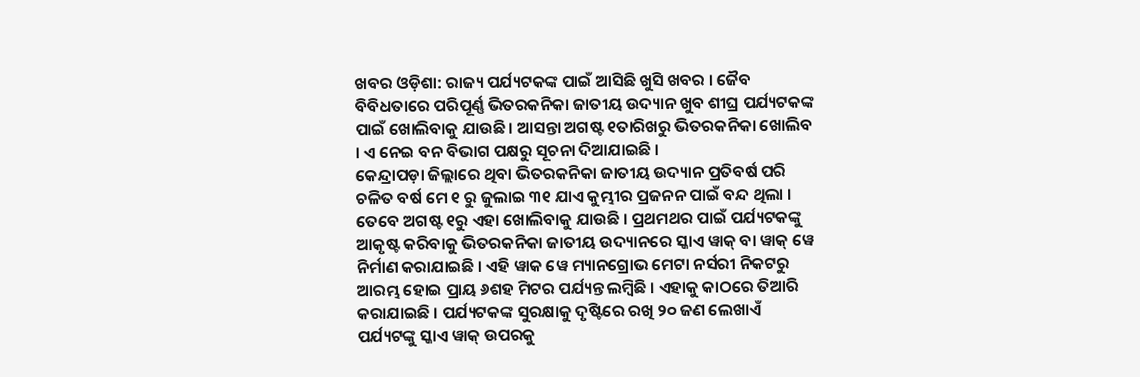ଖବର ଓଡ଼ିଶା: ରାଜ୍ୟ ପର୍ଯ୍ୟଟକଙ୍କ ପାଇଁ ଆସିଛି ଖୁସି ଖବର । ଜୈବ ବିବିଧତାରେ ପରିପୂର୍ଣ୍ଣ ଭିତରକନିକା ଜାତୀୟ ଉଦ୍ୟାନ ଖୁବ ଶୀଘ୍ର ପର୍ଯ୍ୟଟକଙ୍କ ପାଇଁ ଖୋଲିବାକୁ ଯାଉଛି । ଆସନ୍ତା ଅଗଷ୍ଟ ୧ତାରିଖରୁ ଭିତରକନିକା ଖୋଲିବ । ଏ ନେଇ ବନ ବିଭାଗ ପକ୍ଷରୁ ସୂଚନା ଦିଆଯାଇଛି ।
କେନ୍ଦ୍ରାପଡ଼ା ଜିଲ୍ଲାରେ ଥିବା ଭିତରକନିକା ଜାତୀୟ ଉଦ୍ୟାନ ପ୍ରତିବର୍ଷ ପରି ଚଳିତ ବର୍ଷ ମେ ୧ ରୁ ଜୁଲାଇ ୩୧ ଯାଏ କୁମ୍ଭୀର ପ୍ରଜନନ ପାଇଁ ବନ୍ଦ ଥିଲା । ତେବେ ଅଗଷ୍ଟ ୧ରୁ ଏହା ଖୋଲିବାକୁ ଯାଉଛି । ପ୍ରଥମଥର ପାଇଁ ପର୍ଯ୍ୟଟକଙ୍କୁ ଆକୃଷ୍ଟ କରିବାକୁ ଭିତରକନିକା ଜାତୀୟ ଉଦ୍ୟାନରେ ସ୍କାଏ ୱାକ୍ ବା ୱାକ୍ ୱେ ନିର୍ମାଣ କରାଯାଇଛି । ଏହି ୱାକ ୱେ ମ୍ୟାନଗ୍ରୋଭ ମେଟା ନର୍ସରୀ ନିକଟରୁ ଆରମ୍ଭ ହୋଇ ପ୍ରାୟ ୬ଶହ ମିଟର ପର୍ଯ୍ୟନ୍ତ ଲମ୍ବିଛି । ଏହାକୁ କାଠରେ ତିଆରି କରାଯାଇଛି । ପର୍ଯ୍ୟଟକଙ୍କ ସୁରକ୍ଷାକୁ ଦୃଷ୍ଟିରେ ରଖି ୨୦ ଜଣ ଲେଖାଏଁ ପର୍ଯ୍ୟଟଙ୍କୁ ସ୍କାଏ ୱାକ୍ ଉପରକୁ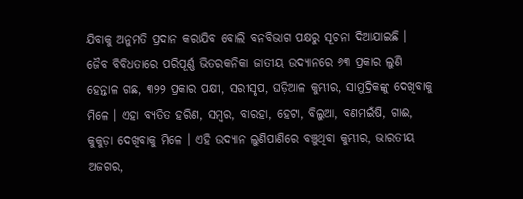ଯିବାକୁ ଅନୁମତି ପ୍ରଦାନ କରାଯିବ ବୋଲି ବନବିଭାଗ ପକ୍ଷରୁ ସୂଚନା ଦିଆଯାଇଛି ।
ଜୈବ ବିବିଧତାରେ ପରିପୂର୍ଣ୍ଣ ଭିତରକନିକା ଜାତୀୟ ଉଦ୍ୟାନରେ ୬୩ ପ୍ରକାର ଲୁଣି ହେନ୍ତାଳ ଗଛ, ୩୨୨ ପ୍ରକାର ପକ୍ଷୀ, ସରୀସୃପ, ଘଡ଼ିଆଳ କୁମ୍ଭୀର, ସାମୁଦ୍ରିକଙ୍କୁ ଦେଖିବାକୁ ମିଳେ । ଏହା ବ୍ୟତିତ ହରିଣ, ସମ୍ବର, ବାରହା, ହେଟା, ବିଲୁଆ, ବଣମଇଁଷି, ଗାଈ, କୁକୁଡ଼ା ଦେଖିବାକୁ ମିଳେ । ଏହି ଉଦ୍ୟାନ ଲୁଣିପାଣିରେ ବଞ୍ଚୁଥିବା କୁମ୍ଭୀର, ଭାରତୀୟ ଅଜଗର,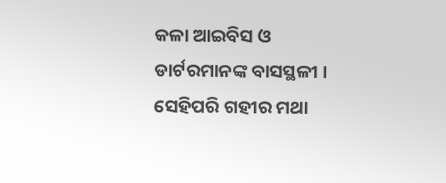କଳା ଆଇବିସ ଓ ଡାର୍ଟରମାନଙ୍କ ବାସସ୍ଥଳୀ । ସେହିପରି ଗହୀର ମଥା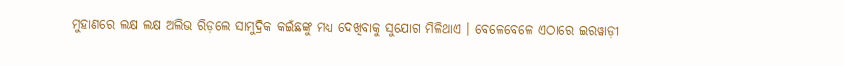ମୁହାଣରେ ଲକ୍ଷ ଲକ୍ଷ ଅଲିଭ ରିଡ଼ଲେ ସାମୁଦ୍ରିକ କଇଁଛଙ୍କୁ ମଧ୍ୟ ଦେଖିବାକୁ ସୁଯୋଗ ମିଳିଥାଏ । ବେଳେବେଳେ ଏଠାରେ ଇରୱାଡ଼ୀ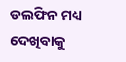ଡଲଫିନ ମଧ୍ୟ ଦେଖିବାକୁ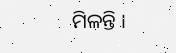ମିଳନ୍ତି ।